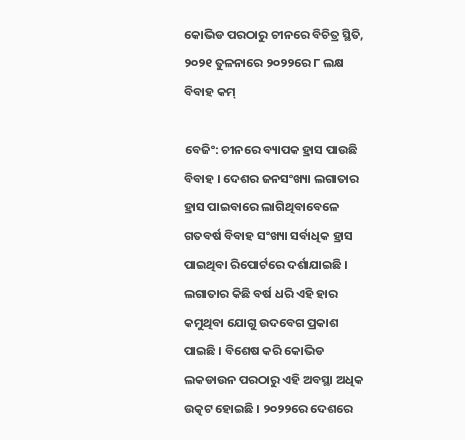କୋଭିଡ ପରଠାରୁ ଚୀନରେ ବିଚିତ୍ର ସ୍ଥିତି, ୨୦୨୧ ତୁଳନାରେ ୨୦୨୨ରେ ୮ ଲକ୍ଷ ବିବାହ କମ୍

ବେଜିଂ: ଚୀନରେ ବ୍ୟାପକ ହ୍ରାସ ପାଉଛି ବିବାହ । ଦେଶର ଜନସଂଖ୍ୟା ଲଗାତାର ହ୍ରାସ ପାଇବାରେ ଲାଗିଥିବାବେଳେ ଗତବର୍ଷ ବିବାହ ସଂଖ୍ୟା ସର୍ବାଧିକ ହ୍ରାସ ପାଇଥିବା ରିପୋର୍ଟରେ ଦର୍ଶାଯାଇଛି । ଲଗାତାର କିଛି ବର୍ଷ ଧରି ଏହି ହାର କମୁଥିବା ଯୋଗୁ ଉଦବେଗ ପ୍ରକାଶ ପାଇଛି । ବିଶେଷ କରି କୋଭିଡ ଲକଡାଉନ ପରଠାରୁ ଏହି ଅବସ୍ଥା ଅଧିକ ଉତ୍କଟ ହୋଇଛି । ୨୦୨୨ରେ ଦେଶରେ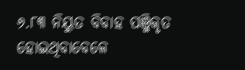୬.୮୩ ନିୟୁତ ବିବାହ ପଞ୍ଜିକୃତ ହୋଇଥିବାବେଳେ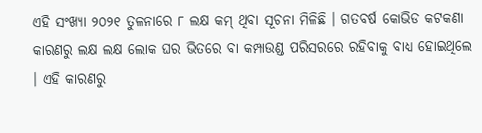ଏହି ସଂଖ୍ୟା ୨୦୨୧ ତୁଳନାରେ ୮ ଲକ୍ଷ କମ୍ ଥିବା ସୂଚନା ମିଳିଛି । ଗତବର୍ଷ କୋଭିଡ କଟକଣା କାରଣରୁ ଲକ୍ଷ ଲକ୍ଷ ଲୋକ ଘର ଭିତରେ ବା କମ୍ପାଉଣ୍ଡ ପରିସରରେ ରହିବାକୁ ବାଧ୍ୟ ହୋଇଥିଲେ । ଏହି କାରଣରୁ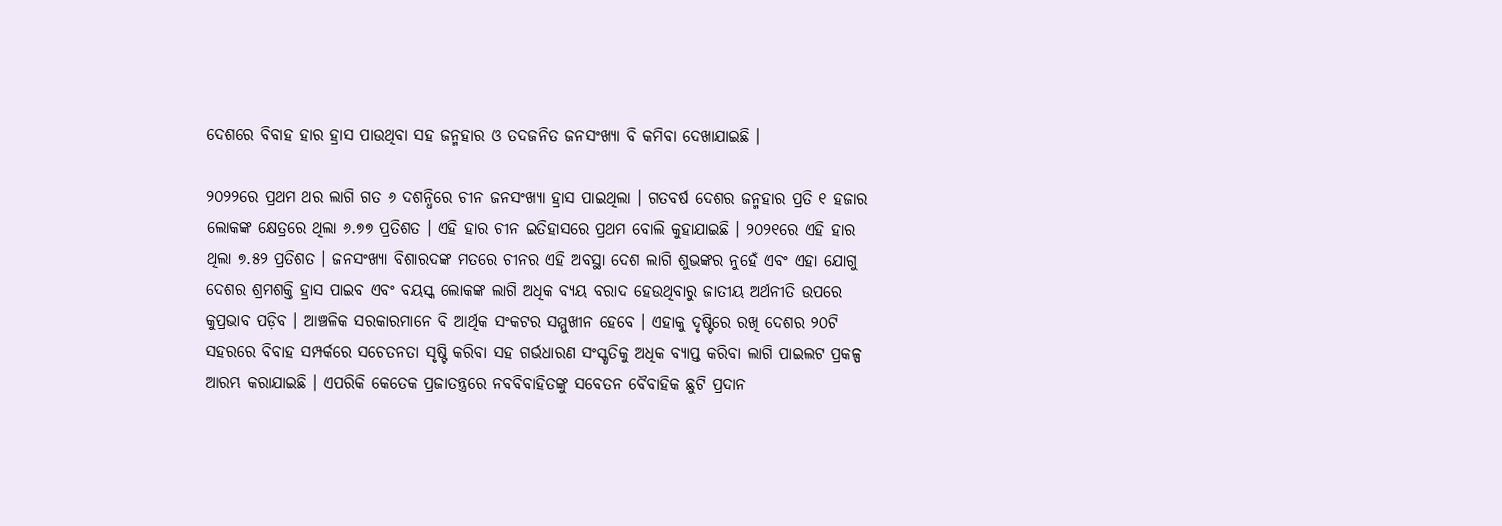ଦେଶରେ ବିବାହ ହାର ହ୍ରାସ ପାଉଥିବା ସହ ଜନ୍ମହାର ଓ ତଦଜନିତ ଜନସଂଖ୍ୟା ବି କମିବା ଦେଖାଯାଇଛି ।

୨୦୨୨ରେ ପ୍ରଥମ ଥର ଲାଗି ଗତ ୬ ଦଶନ୍ଧିରେ ଚୀନ ଜନସଂଖ୍ୟା ହ୍ରାସ ପାଇଥିଲା । ଗତବର୍ଷ ଦେଶର ଜନ୍ମହାର ପ୍ରତି ୧ ହଜାର ଲୋକଙ୍କ କ୍ଷେତ୍ରରେ ଥିଲା ୬.୭୭ ପ୍ରତିଶତ । ଏହି ହାର ଚୀନ ଇତିହାସରେ ପ୍ରଥମ ବୋଲି କୁହାଯାଇଛି । ୨୦୨୧ରେ ଏହି ହାର ଥିଲା ୭.୫୨ ପ୍ରତିଶତ । ଜନସଂଖ୍ୟା ବିଶାରଦଙ୍କ ମତରେ ଚୀନର ଏହି ଅବସ୍ଥା ଦେଶ ଲାଗି ଶୁଭଙ୍କର ନୁହେଁ ଏବଂ ଏହା ଯୋଗୁ ଦେଶର ଶ୍ରମଶକ୍ତି ହ୍ରାସ ପାଇବ ଏବଂ ବୟସ୍କ ଲୋକଙ୍କ ଲାଗି ଅଧିକ ବ୍ୟୟ ବରାଦ ହେଉଥିବାରୁ ଜାତୀୟ ଅର୍ଥନୀତି ଉପରେ କୁପ୍ରଭାବ ପଡ଼ିବ । ଆଞ୍ଚଳିକ ସରକାରମାନେ ବି ଆର୍ଥିକ ସଂକଟର ସମ୍ମୁଖୀନ ହେବେ । ଏହାକୁ ଦୃଷ୍ଟିରେ ରଖି ଦେଶର ୨୦ଟି ସହରରେ ବିବାହ ସମ୍ପର୍କରେ ସଚେତନତା ସୃଷ୍ଟି କରିବା ସହ ଗର୍ଭଧାରଣ ସଂସ୍କୃତିକୁ ଅଧିକ ବ୍ୟାପ୍ତ କରିବା ଲାଗି ପାଇଲଟ ପ୍ରକଳ୍ପ ଆରମ୍ଭ କରାଯାଇଛି । ଏପରିକି କେତେକ ପ୍ରଜାତନ୍ତ୍ରରେ ନବବିବାହିତଙ୍କୁ ସବେତନ ବୈବାହିକ ଛୁଟି ପ୍ରଦାନ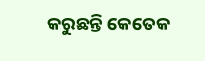କରୁଛନ୍ତି କେତେକ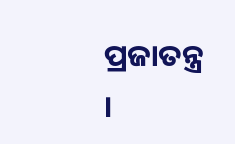ପ୍ରଜାତନ୍ତ୍ର ।